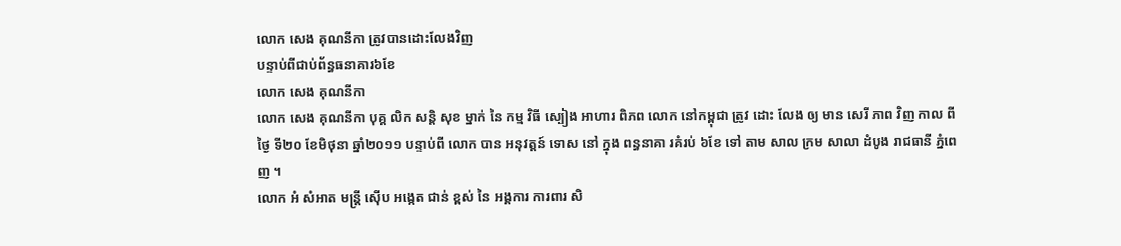លោក សេង គុណនីកា ត្រូវបានដោះលែងវិញ
បន្ទាប់ពីជាប់ព័ន្ធធនាគារ៦ខែ
លោក សេង គុណនីកា
លោក សេង គុណនីកា បុគ្គ លិក សន្តិ សុខ ម្នាក់ នៃ កម្ម វិធី ស្បៀង អាហារ ពិភព លោក នៅកម្ពុជា ត្រូវ ដោះ លែង ឲ្យ មាន សេរី ភាព វិញ កាល ពីថ្ងៃ ទី២០ ខែមិថុនា ឆ្នាំ២០១១ បន្ទាប់ពី លោក បាន អនុវត្តន៍ ទោស នៅ ក្នុង ពន្ធនាគា រគំរប់ ៦ខែ ទៅ តាម សាល ក្រម សាលា ដំបូង រាជធានី ភ្នំពេញ ។
លោក អំ សំអាត មន្រ្តី ស៊ើប អង្កេត ជាន់ ខ្ពស់ នៃ អង្គការ ការពារ សិ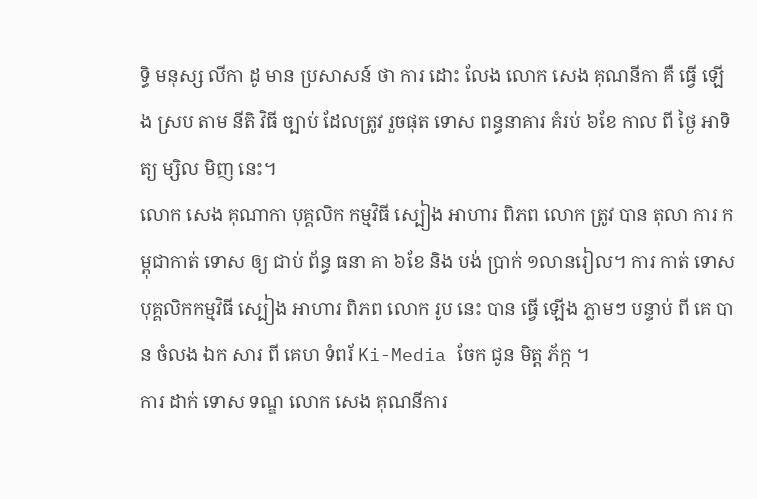ទ្ធិ មនុស្ស លីកា ដូ មាន ប្រសាសន៍ ថា ការ ដោះ លែង លោក សេង គុណនីកា គឺ ធ្វើ ឡើង ស្រប តាម នីតិ វិធី ច្បាប់ ដែលត្រូវ រួចផុត ទោស ពន្ធនាគារ គំរប់ ៦ខែ កាល ពី ថ្ងៃ អាទិត្យ ម្សិល មិញ នេះ។
លោក សេង គុណាកា បុគ្គលិក កម្មវិធី ស្បៀង អាហារ ពិភព លោក ត្រូវ បាន តុលា ការ កម្ពុជាកាត់ ទោស ឲ្យ ជាប់ ព័ន្ធ ធនា គា ៦ខែ និង បង់ ប្រាក់ ១លានរៀល។ ការ កាត់ ទោសបុគ្គលិកកម្មវិធី ស្បៀង អាហារ ពិភព លោក រូប នេះ បាន ធ្វើ ឡើង ភ្លាមៗ បន្ទាប់ ពី គេ បាន ចំលង ឯក សារ ពី គេហ ទំពរ័ Ki-Media ចែក ជូន មិត្ត ភ័ក្ក ។
ការ ដាក់ ទោស ទណ្ឌ លោក សេង គុណនីការ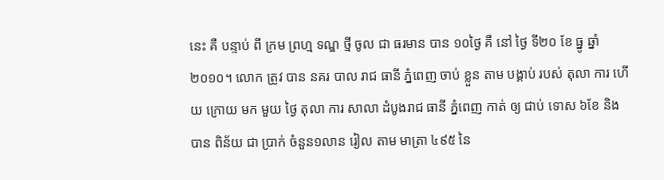នេះ គឺ បន្ទាប់ ពី ក្រម ព្រហ្ម ទណ្ឌ ថ្មី ចូល ជា ធរមាន បាន ១០ថ្ងៃ គឺ នៅ ថ្ងៃ ទី២០ ខែ ធ្នូ ឆ្នាំ២០១០។ លោក ត្រូវ បាន នគរ បាល រាជ ធានី ភ្នំពេញ ចាប់ ខ្លួន តាម បង្គាប់ របស់ តុលា ការ ហើយ ក្រោយ មក មួយ ថ្ងៃ តុលា ការ សាលា ដំបូងរាជ ធានី ភ្នំពេញ កាត់ ឲ្យ ជាប់ ទោស ៦ខែ និង បាន ពិន័យ ជា ប្រាក់ ចំនួន១លាន រៀល តាម មាត្រា ៤៩៥ នៃ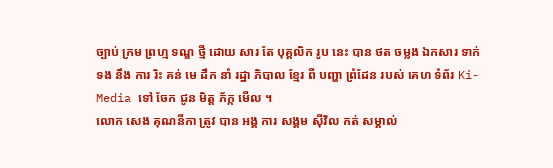ច្បាប់ ក្រម ព្រហ្ម ទណ្ឌ ថ្មី ដោយ សារ តែ បុគ្គលិក រូប នេះ បាន ថត ចម្លង ឯកសារ ទាក់ ទង នឹង ការ រិះ គន់ មេ ដឹក នាំ រដ្ឋា ភិបាល ខ្មែរ ពី បញ្ហា ព្រំដែន របស់ គេហ ទំព័រ Ki-Media ទៅ ចែក ជូន មិត្ត ភ័ក្ក មើល ។
លោក សេង គុណនីកា ត្រូវ បាន អង្គ ការ សង្គម ស៊ីវិល កត់ សម្គាល់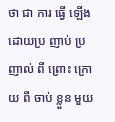ថា ជា ការ ធ្វើ ឡើង ដោយប្រ ញាប់ ប្រញាល់ ពី ព្រោះ ក្រោយ ពី ចាប់ ខ្លួន មួយ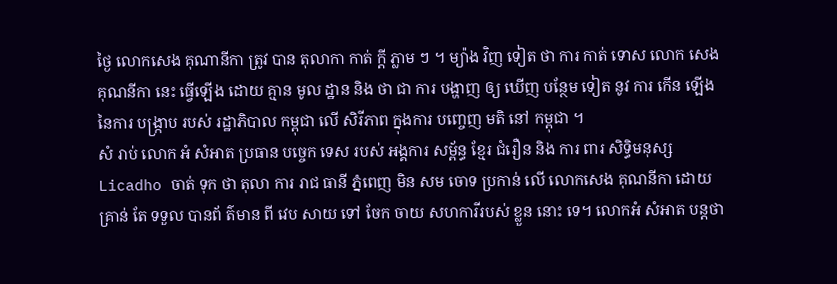ថ្ងៃ លោកសេង គុណានីកា ត្រូវ បាន តុលាកា កាត់ ក្តី ភ្លាម ៗ ។ ម្យ៉ាង វិញ ទៀត ថា ការ កាត់ ទោស លោក សេង គុណនីកា នេះ ធ្វើឡើង ដោយ គ្មាន មូល ដ្ឋាន និង ថា ជា ការ បង្ហាញ ឲ្យ ឃើញ បន្ថែម ទៀត នូវ ការ កើន ឡើង នៃការ បង្ក្រាប របស់ រដ្ឋាភិបាល កម្ពុជា លើ សិរីភាព ក្នុងការ បញ្ចេញ មតិ នៅ កម្ពុជា ។
សំ រាប់ លោក អំ សំអាត ប្រធាន បច្ចេក ទេស របស់ អង្គការ សម្ព័ន្ធ ខ្មែរ ជំរឿន និង ការ ពារ សិទ្ធិមនុស្ស Licadho ចាត់ ទុក ថា តុលា ការ រាជ ធានី ភ្នំពេញ មិន សម ចោទ ប្រកាន់ លើ លោកសេង គុណនីកា ដោយ គ្រាន់ តែ ទទួល បានព័ ត៌មាន ពី វេប សាយ ទៅ ចែក ចាយ សហការីរបស់ ខ្លួន នោះ ទេ។ លោកអំ សំអាត បន្តថា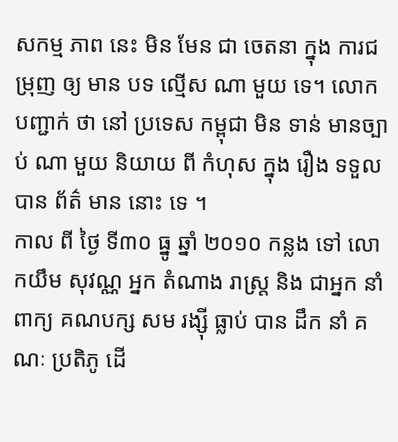សកម្ម ភាព នេះ មិន មែន ជា ចេតនា ក្នុង ការជម្រុញ ឲ្យ មាន បទ ល្មើស ណា មួយ ទេ។ លោក បញ្ជាក់ ថា នៅ ប្រទេស កម្ពុជា មិន ទាន់ មានច្បាប់ ណា មួយ និយាយ ពី កំហុស ក្នុង រឿង ទទួល បាន ព័ត៌ មាន នោះ ទេ ។
កាល ពី ថ្ងៃ ទី៣០ ធ្នូ ឆ្នាំ ២០១០ កន្លង ទៅ លោកយឹម សុវណ្ណ អ្នក តំណាង រាស្រ្ត និង ជាអ្នក នាំពាក្យ គណបក្ស សម រង្ស៊ី ធ្លាប់ បាន ដឹក នាំ គណៈ ប្រតិភូ ដើ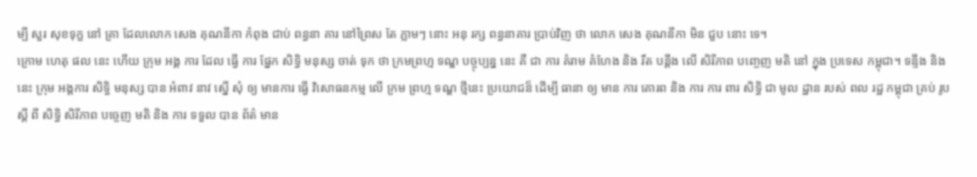ម្បី សួរ សុខទុក្ខ នៅ គ្រា ដែលលោក សេង គុណនីកា កំពុង ជាប់ ពន្ធនា គារ នៅព្រៃស តែ ភ្លាមៗ នោះ អនុ រក្ស ពន្ធនាគារ ប្រាប់វិញ ថា លោក សេង គុណនីកា មិន ជួប នោះ ទេ។
ក្រោម ហេតុ ផល នេះ ហើយ ក្រុម អង្គ ការ ដែល ធ្វើ ការ ផ្នែក សិទ្ធិ មនុស្ស ចាត់ ទុក ថា ក្រមព្រហ្ម ទណ្ឌ បច្ចុប្បន្ន នេះ គឺ ជា ការ គំរាម គំហែង និង រឹត បន្តឹង លើ សិរីភាព បញ្ចេញ មតិ នៅ ក្នុង ប្រទេស កម្ពុជា។ ទន្ទឹង និង នេះ ក្រុម អង្គការ សិទ្ធិ មនុស្ស បាន អំពាវ នាវ ស្នើ សុំ ឲ្យ មានការ ធ្វើ វិសោធនកម្ម លើ ក្រម ព្រហ្ម ទណ្ឌ ថ្មីនេះ ប្រយោជន៏ ដើម្បី ធានា ឲ្យ មាន ការ គោរព និង ការ ការ ពារ សិទ្ធិ ជា មូល ដ្ឋាន របស់ ពល រដ្ឋ កម្ពុជា គ្រប់ រូប ស្តី ពី សិទ្ធិ សិរីភាព បច្ចេញ មតិ និង ការ ទទួល បាន ព័ត៌ មាន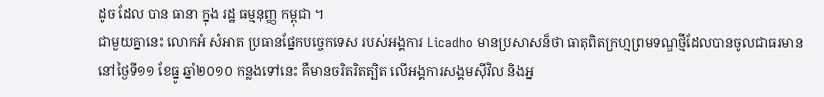ដូច ដែល បាន ធានា ក្នុង រដ្ឋ ធម្មនុញ្ញ កម្ពុជា ។
ជាមួយគ្នានេះ លោកអំ សំអាត ប្រធានផ្នែកបច្ចេកទេស របស់អង្គការ Licadho មានប្រសាសន៏ថា ធាតុពិតក្រហ្មព្រមទណ្ឌថ្មីដែលបានចូលជាធរមាននៅថ្ងៃទី១១ ខែធ្នូ ឆ្នាំ២០១០ កន្លងទៅនេះ គឺមានចរិតរិតត្បិត លើអង្គការសង្គមស៊ីវិល និងអ្ន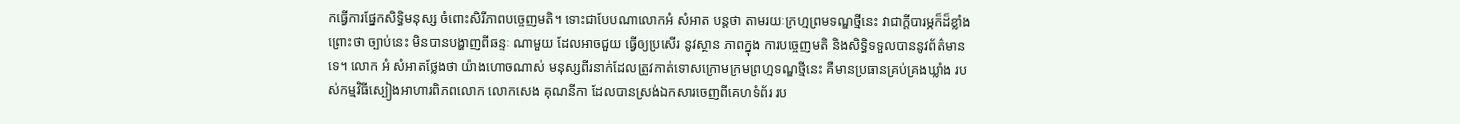កធ្វើការផ្នែកសិទ្ធិមនុស្ស ចំពោះសិរីភាពបច្ចេញមតិ។ ទោះជាបែបណាលោកអំ សំអាត បន្តថា តាមរយៈក្រហ្មព្រមទណ្ឌថ្មីនេះ វាជាក្តីបារម្ភក៏ដ៏ខ្លាំង ព្រោះថា ច្បាប់នេះ មិនបានបង្ហាញពីឆន្ទៈ ណាមួយ ដែលអាចជួយ ធ្វើឲ្យប្រសើរ នូវស្ថាន ភាពក្នុង ការបច្ចេញមតិ និងសិទ្ធិទទួលបាននូវព័ត៌មានទេ។ លោក អំ សំអាតថ្លែងថា យ៉ាងហោចណាស់ មនុស្សពីរនាក់ដែលត្រូវកាត់ទោសក្រោមក្រមព្រហ្មទណ្ឌថ្មីនេះ គឺមានប្រធានគ្រប់គ្រងឃ្លាំង របស់កម្មវិធីស្បៀងអាហារពិភពលោក លោកសេង គុណនីកា ដែលបានស្រង់ឯកសារចេញពីគេហទំព័រ រប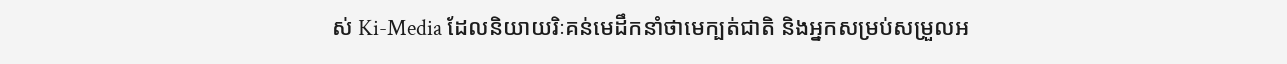ស់ Ki-Media ដែលនិយាយរិៈគន់មេដឹកនាំថាមេក្បត់ជាតិ និងអ្នកសម្រប់សម្រួលអ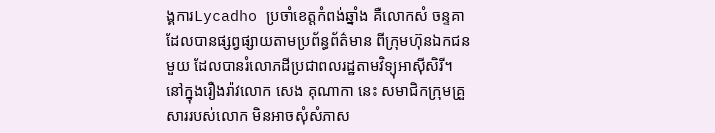ង្គការLycadho ប្រចាំខេត្តកំពង់ឆ្នាំង គឺលោកសំ ចន្ទគា ដែលបានផ្សព្វផ្សាយតាមប្រព័ន្ធព័ត៌មាន ពីក្រុមហ៊ុនឯកជនមួយ ដែលបានរំលោភដីប្រជាពលរដ្ឋតាមវិទ្យុអាស៊ីសិរី។
នៅក្នុងរឿងរ៉ាវលោក សេង គុណាកា នេះ សមាជិកក្រុមគ្រួសាររបស់លោក មិនអាចសុំសំភាស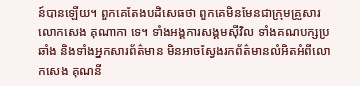ន៍បានឡើយ។ ពួកគេតែងបដិសេធថា ពួកគេមិនមែនជាក្រុមគ្រួសារលោកសេង គុណាកា ទេ។ ទាំងអង្គការសង្គមស៊ីវិល ទាំងគណបក្សប្រឆាំង និងទាំងអ្នកសារព័ត៌មាន មិនអាចស្វែងរកព័ត៌មានលំអិតអំពីលោកសេង គុណនី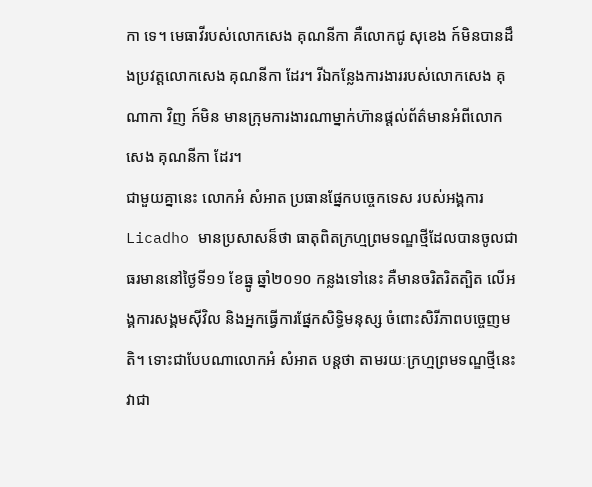កា ទេ។ មេធាវីរបស់លោកសេង គុណនីកា គឺលោកជូ សុខេង ក៍មិនបានដឹងប្រវត្តលោកសេង គុណនីកា ដែរ។ រីឯកន្លែងការងាររបស់លោកសេង គុណាកា វិញ ក៍មិន មានក្រុមការងារណាម្នាក់ហ៊ានផ្តល់ព័ត៌មានអំពីលោកសេង គុណនីកា ដែរ។
ជាមួយគ្នានេះ លោកអំ សំអាត ប្រធានផ្នែកបច្ចេកទេស របស់អង្គការ Licadho មានប្រសាសន៏ថា ធាតុពិតក្រហ្មព្រមទណ្ឌថ្មីដែលបានចូលជាធរមាននៅថ្ងៃទី១១ ខែធ្នូ ឆ្នាំ២០១០ កន្លងទៅនេះ គឺមានចរិតរិតត្បិត លើអង្គការសង្គមស៊ីវិល និងអ្នកធ្វើការផ្នែកសិទ្ធិមនុស្ស ចំពោះសិរីភាពបច្ចេញមតិ។ ទោះជាបែបណាលោកអំ សំអាត បន្តថា តាមរយៈក្រហ្មព្រមទណ្ឌថ្មីនេះ វាជា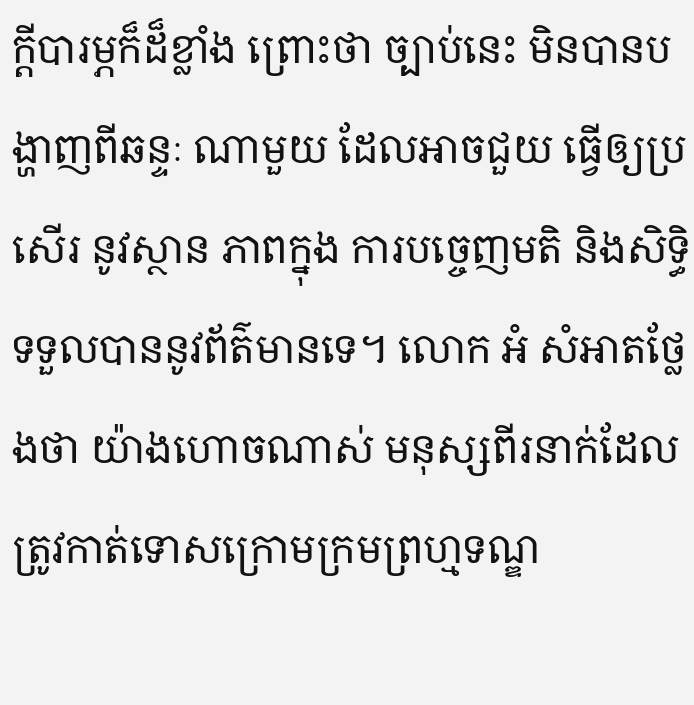ក្តីបារម្ភក៏ដ៏ខ្លាំង ព្រោះថា ច្បាប់នេះ មិនបានបង្ហាញពីឆន្ទៈ ណាមួយ ដែលអាចជួយ ធ្វើឲ្យប្រសើរ នូវស្ថាន ភាពក្នុង ការបច្ចេញមតិ និងសិទ្ធិទទួលបាននូវព័ត៌មានទេ។ លោក អំ សំអាតថ្លែងថា យ៉ាងហោចណាស់ មនុស្សពីរនាក់ដែលត្រូវកាត់ទោសក្រោមក្រមព្រហ្មទណ្ឌ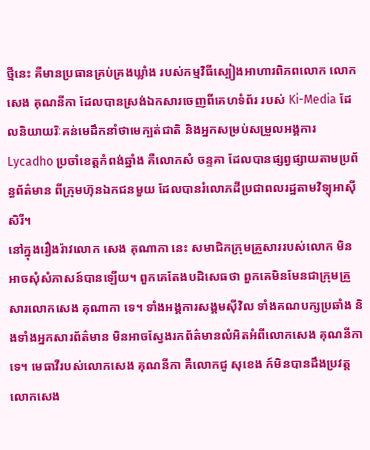ថ្មីនេះ គឺមានប្រធានគ្រប់គ្រងឃ្លាំង របស់កម្មវិធីស្បៀងអាហារពិភពលោក លោកសេង គុណនីកា ដែលបានស្រង់ឯកសារចេញពីគេហទំព័រ របស់ Ki-Media ដែលនិយាយរិៈគន់មេដឹកនាំថាមេក្បត់ជាតិ និងអ្នកសម្រប់សម្រួលអង្គការLycadho ប្រចាំខេត្តកំពង់ឆ្នាំង គឺលោកសំ ចន្ទគា ដែលបានផ្សព្វផ្សាយតាមប្រព័ន្ធព័ត៌មាន ពីក្រុមហ៊ុនឯកជនមួយ ដែលបានរំលោភដីប្រជាពលរដ្ឋតាមវិទ្យុអាស៊ីសិរី។
នៅក្នុងរឿងរ៉ាវលោក សេង គុណាកា នេះ សមាជិកក្រុមគ្រួសាររបស់លោក មិនអាចសុំសំភាសន៍បានឡើយ។ ពួកគេតែងបដិសេធថា ពួកគេមិនមែនជាក្រុមគ្រួសារលោកសេង គុណាកា ទេ។ ទាំងអង្គការសង្គមស៊ីវិល ទាំងគណបក្សប្រឆាំង និងទាំងអ្នកសារព័ត៌មាន មិនអាចស្វែងរកព័ត៌មានលំអិតអំពីលោកសេង គុណនីកា ទេ។ មេធាវីរបស់លោកសេង គុណនីកា គឺលោកជូ សុខេង ក៍មិនបានដឹងប្រវត្តលោកសេង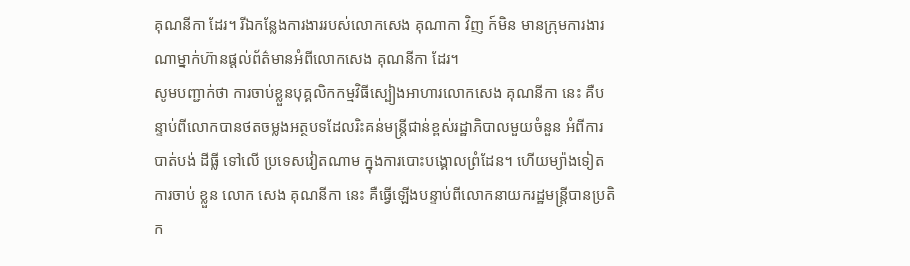គុណនីកា ដែរ។ រីឯកន្លែងការងាររបស់លោកសេង គុណាកា វិញ ក៍មិន មានក្រុមការងារណាម្នាក់ហ៊ានផ្តល់ព័ត៌មានអំពីលោកសេង គុណនីកា ដែរ។
សូមបញ្ជាក់ថា ការចាប់ខ្លួនបុគ្គលិកកម្មវិធីស្បៀងអាហារលោកសេង គុណនីកា នេះ គឺបន្ទាប់ពីលោកបានថតចម្លងអត្ថបទដែលរិះគន់មន្រ្តីជាន់ខ្ពស់រដ្ឋាភិបាលមួយចំនួន អំពីការបាត់បង់ ដីធ្លី ទៅលើ ប្រទេសវៀតណាម ក្នុងការបោះបង្គោលព្រំដែន។ ហើយម្យ៉ាងទៀត ការចាប់ ខ្លួន លោក សេង គុណនីកា នេះ គឺធ្វើឡើងបន្ទាប់ពីលោកនាយករដ្ឋមន្ត្រីបានប្រតិក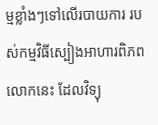ម្មខ្លាំងៗទៅលើរបាយការ របស់កម្មវិធីស្បៀងអាហារពិភពលោកនេះ ដែលវិទ្យុ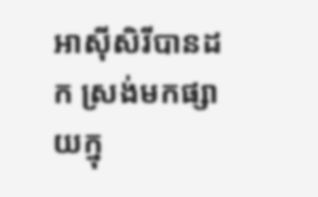អាស៊ីសិរីបានដក ស្រង់មកផ្សាយក្នុ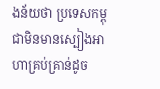ងន័យថា ប្រទេសកម្ពុជាមិនមានស្បៀងអាហាគ្រប់គ្រាន់ដូច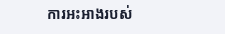ការអះអាងរបស់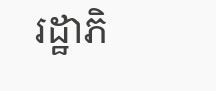រដ្ឋាភិ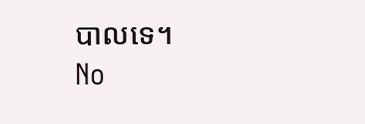បាលទេ។
No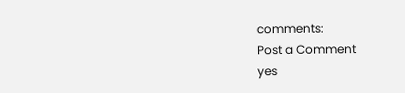comments:
Post a Comment
yes